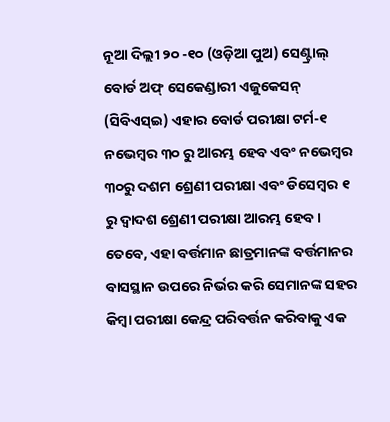ନୂଆ ଦିଲ୍ଲୀ ୨୦ -୧୦ (ଓଡ଼ିଆ ପୁଅ) ସେଣ୍ଟ୍ରାଲ୍ ବୋର୍ଡ ଅଫ୍ ସେକେଣ୍ଡାରୀ ଏଜୁକେସନ୍ (ସିବିଏସ୍ଇ) ଏହାର ବୋର୍ଡ ପରୀକ୍ଷା ଟର୍ମ-୧ ନଭେମ୍ବର ୩୦ ରୁ ଆରମ୍ଭ ହେବ ଏବଂ ନଭେମ୍ବର ୩୦ରୁ ଦଶମ ଶ୍ରେଣୀ ପରୀକ୍ଷା ଏବଂ ଡିସେମ୍ବର ୧ ରୁ ଦ୍ୱାଦଶ ଶ୍ରେଣୀ ପରୀକ୍ଷା ଆରମ୍ଭ ହେବ। ତେବେ, ଏହା ବର୍ତ୍ତମାନ ଛାତ୍ରମାନଙ୍କ ବର୍ତ୍ତମାନର ବାସସ୍ଥାନ ଉପରେ ନିର୍ଭର କରି ସେମାନଙ୍କ ସହର କିମ୍ବା ପରୀକ୍ଷା କେନ୍ଦ୍ର ପରିବର୍ତ୍ତନ କରିବାକୁ ଏକ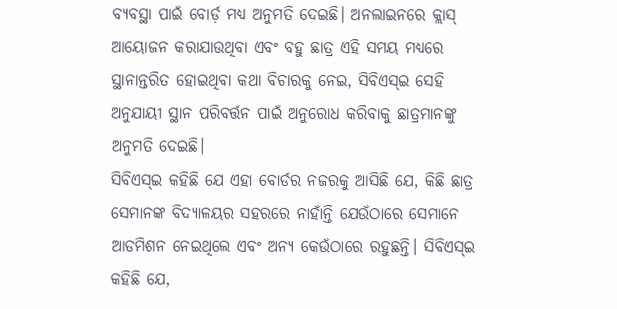ବ୍ୟବସ୍ଥା ପାଇଁ ବୋର୍ଡ଼ ମଧ୍ୟ ଅନୁମତି ଦେଇଛି। ଅନଲାଇନରେ କ୍ଲାସ୍ ଆୟୋଜନ କରାଯାଉଥିବା ଏବଂ ବହୁ ଛାତ୍ର ଏହି ସମୟ ମଧ୍ୟରେ ସ୍ଥାନାନ୍ତରିତ ହୋଇଥିବା କଥା ବିଚାରକୁ ନେଇ, ସିବିଏସ୍ଇ ସେହି ଅନୁଯାୟୀ ସ୍ଥାନ ପରିବର୍ତ୍ତନ ପାଇଁ ଅନୁରୋଧ କରିବାକୁ ଛାତ୍ରମାନଙ୍କୁ ଅନୁମତି ଦେଇଛି।
ସିବିଏସ୍ଇ କହିଛି ଯେ ଏହା ବୋର୍ଡର ନଜରକୁ ଆସିଛି ଯେ, କିଛି ଛାତ୍ର ସେମାନଙ୍କ ବିଦ୍ୟାଳୟର ସହରରେ ନାହାଁନ୍ତି ଯେଉଁଠାରେ ସେମାନେ ଆଡମିଶନ ନେଇଥିଲେ ଏବଂ ଅନ୍ୟ କେଉଁଠାରେ ରହୁଛନ୍ତି। ସିବିଏସ୍ଇ କହିଛି ଯେ,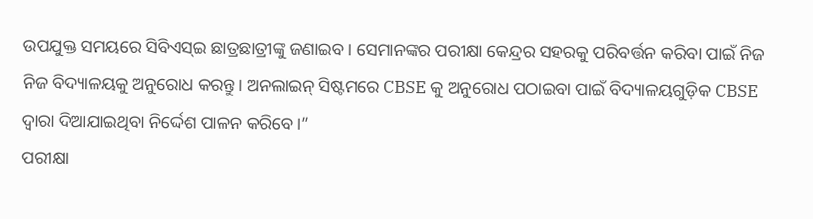ଉପଯୁକ୍ତ ସମୟରେ ସିବିଏସ୍ଇ ଛାତ୍ରଛାତ୍ରୀଙ୍କୁ ଜଣାଇବ। ସେମାନଙ୍କର ପରୀକ୍ଷା କେନ୍ଦ୍ରର ସହରକୁ ପରିବର୍ତ୍ତନ କରିବା ପାଇଁ ନିଜ ନିଜ ବିଦ୍ୟାଳୟକୁ ଅନୁରୋଧ କରନ୍ତୁ। ଅନଲାଇନ୍ ସିଷ୍ଟମରେ CBSE କୁ ଅନୁରୋଧ ପଠାଇବା ପାଇଁ ବିଦ୍ୟାଳୟଗୁଡ଼ିକ CBSE ଦ୍ୱାରା ଦିଆଯାଇଥିବା ନିର୍ଦ୍ଦେଶ ପାଳନ କରିବେ।”
ପରୀକ୍ଷା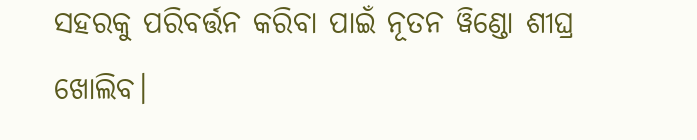ସହରକୁ ପରିବର୍ତ୍ତନ କରିବା ପାଇଁ ନୂତନ ୱିଣ୍ଡୋ ଶୀଘ୍ର ଖୋଲିବ।